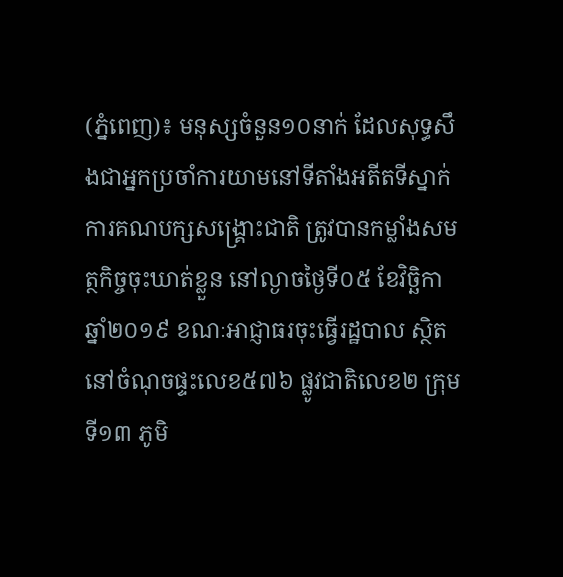(ភ្នំពេញ)៖ មនុស្សចំនួន១០នាក់ ដែលសុទ្ធសឹងជាអ្នកប្រចាំការយាមនៅទីតាំងអតីតទីស្នាក់ការគណបក្សសង្រ្គោះជាតិ ត្រូវបានកម្លាំងសមត្ថកិច្ចចុះឃាត់ខ្លួន នៅល្ងាចថ្ងៃទី០៥ ខែវិច្ឆិកា ឆ្នាំ២០១៩ ខណៈអាជ្ញាធរចុះធ្វើរដ្ឋបាល ស្ថិតនៅចំណុចផ្ទះលេខ៥៧៦ ផ្លូវជាតិលេខ២ ក្រុមទី១៣ ភូមិ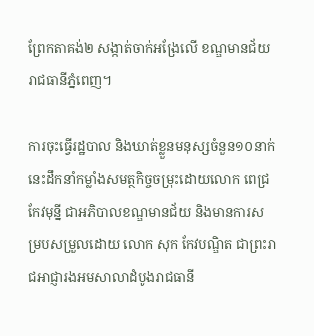ព្រែកតាគង់២ សង្កាត់ចាក់អង្រែលើ ខណ្ឌមានជ័យ រាជធានីភ្នំពេញ។

ការចុះធ្វើរដ្ឋបាល និងឃាត់ខ្លួនមនុស្សចំនួន១០នាក់នេះដឹកនាំកម្លាំងសមត្ថកិច្ចចម្រុះដោយលោក ពេជ្រ កែវមុន្នី ជាអភិបាលខណ្ឌមានជ័យ និងមានការសម្របសម្រួលដោយ លោក សុក កែវបណ្ឌិត ជាព្រះរាជអាជ្ញារងអមសាលាដំបូងរាជធានី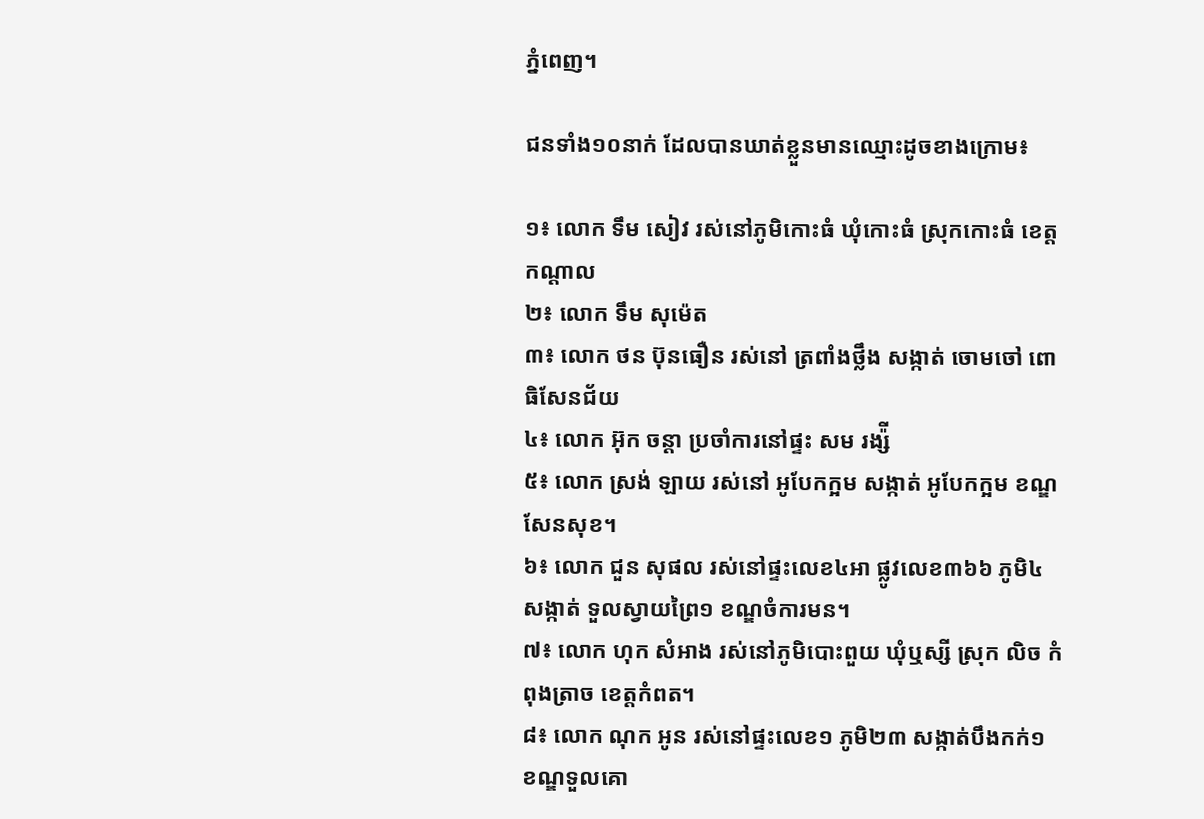ភ្នំពេញ។

ជនទាំង១០នាក់ ដែលបានឃាត់ខ្លួនមានឈ្មោះដូចខាងក្រោម៖

១៖ លោក ទឹម សៀវ រស់នៅភូមិកោះធំ ឃុំកោះធំ ស្រុកកោះធំ ខេត្តកណ្តាល
២៖ លោក ទឹម សុម៉េត
៣៖ លោក ថន ប៊ុនធឿន រស់នៅ ត្រពាំងថ្លឹង សង្កាត់ ចោមចៅ ពោធិសែនជ័យ
៤៖ លោក អ៊ុក ចន្តា ប្រចាំការនៅផ្ទះ សម រង្ស៉ី
៥៖ លោក ស្រង់ ឡាយ រស់នៅ អូបែកក្អម សង្កាត់ អូបែកក្អម ខណ្ឌ សែនសុខ។
៦៖ លោក ជួន សុផល រស់នៅផ្ទះលេខ៤អា ផ្លូវលេខ៣៦៦ ភូមិ៤ សង្កាត់ ទួលស្វាយព្រៃ១ ខណ្ឌចំការមន។
៧៖ លោក ហុក សំអាង រស់នៅភូមិបោះពួយ ឃុំឬស្សី ស្រុក លិច កំពុងត្រាច ខេត្តកំពត។
៨៖ លោក ណុក អូន រស់នៅផ្ទះលេខ១ ភូមិ២៣ សង្កាត់បឹងកក់១ ខណ្ឌទួលគោ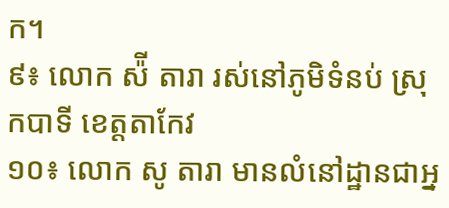ក។
៩៖ លោក ស៉ី តារា រស់នៅភូមិទំនប់ ស្រុកបាទី ខេត្តតាកែវ
១០៖ លោក សូ តារា មានលំនៅដ្ឋានជាអ្ន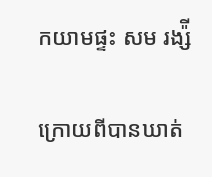កយាមផ្ទះ សម រង្ស៉ី

ក្រោយពីបានឃាត់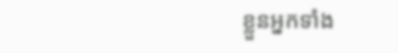ខ្លួនអ្នកទាំង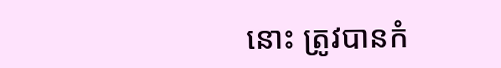នោះ ត្រូវបានកំ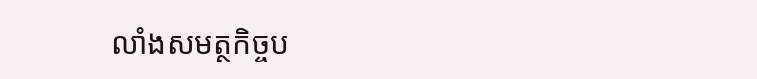លាំងសមត្ថកិច្ចប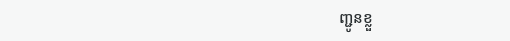ញ្ជូនខ្លួ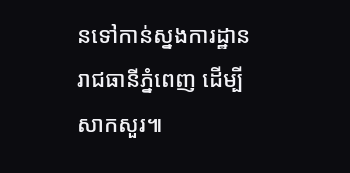នទៅកាន់ស្នងការដ្ឋានរាជធានីភ្នំពេញ ដើម្បីសាកសួរ៕